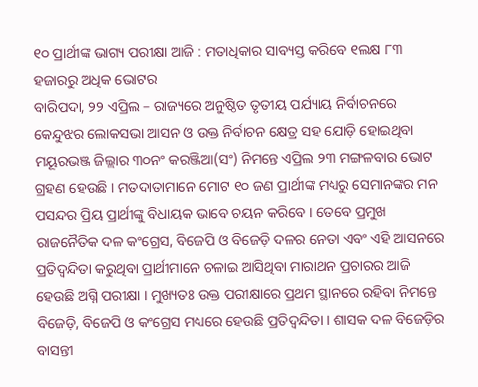୧୦ ପ୍ରାର୍ଥୀଙ୍କ ଭାଗ୍ୟ ପରୀକ୍ଷା ଆଜି : ମତାଧିକାର ସାବ୍ୟସ୍ତ କରିବେ ୧ଲକ୍ଷ ୮୩ ହଜାରରୁ ଅଧିକ ଭୋଟର
ବାରିପଦା, ୨୨ ଏପ୍ରିଲ – ରାଜ୍ୟରେ ଅନୁଷ୍ଠିତ ତୃତୀୟ ପର୍ଯ୍ୟାୟ ନିର୍ବାଚନରେ କେନ୍ଦୁଝର ଲୋକସଭା ଆସନ ଓ ଉକ୍ତ ନିର୍ବାଚନ କ୍ଷେତ୍ର ସହ ଯୋଡ଼ି ହୋଇଥିବା ମୟୂରଭଞ୍ଜ ଜିଲ୍ଲାର ୩୦ନଂ କରଞ୍ଜିଆ(ସଂ) ନିମନ୍ତେ ଏପ୍ରିଲ ୨୩ ମଙ୍ଗଳବାର ଭୋଟ ଗ୍ରହଣ ହେଉଛି । ମତଦାତାମାନେ ମୋଟ ୧୦ ଜଣ ପ୍ରାର୍ଥୀଙ୍କ ମଧ୍ୟରୁ ସେମାନଙ୍କର ମନ ପସନ୍ଦର ପ୍ରିୟ ପ୍ରାର୍ଥୀଙ୍କୁ ବିଧାୟକ ଭାବେ ଚୟନ କରିବେ । ତେବେ ପ୍ରମୁଖ ରାଜନୈତିକ ଦଳ କଂଗ୍ରେସ, ବିଜେପି ଓ ବିଜେଡ଼ି ଦଳର ନେତା ଏବଂ ଏହି ଆସନରେ ପ୍ରତିଦ୍ୱନ୍ଦିତା କରୁଥିବା ପ୍ରାର୍ଥୀମାନେ ଚଳାଇ ଆସିଥିବା ମାରାଥନ ପ୍ରଚାରର ଆଜି ହେଉଛି ଅଗ୍ନି ପରୀକ୍ଷା । ମୁଖ୍ୟତଃ ଉକ୍ତ ପରୀକ୍ଷାରେ ପ୍ରଥମ ସ୍ଥାନରେ ରହିବା ନିମନ୍ତେ ବିଜେଡ଼ି, ବିଜେପି ଓ କଂଗ୍ରେସ ମଧ୍ୟରେ ହେଉଛି ପ୍ରତିଦ୍ୱନ୍ଦିତା । ଶାସକ ଦଳ ବିଜେଡ଼ିର ବାସନ୍ତୀ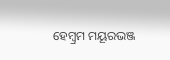ହେମ୍ବ୍ରମ ମୟୂରଭଞ୍ଜ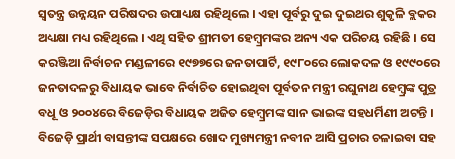ସ୍ୱତନ୍ତ୍ର ଉନ୍ନୟନ ପରିଷଦର ଉପାଧ୍ୟକ୍ଷ ରହିଥିଲେ । ଏହା ପୂର୍ବରୁ ଦୁଇ ଦୁଇଥର ଶୁକୃଳି ବ୍ଲକର ଅଧ୍ୟକ୍ଷା ମଧ୍ୟ ରହିଥିଲେ । ଏଥି ସହିତ ଶ୍ରୀମତୀ ହେମ୍ବ୍ରମଙ୍କର ଅନ୍ୟ ଏକ ପରିଚୟ ରହିଛି । ସେ କରଞ୍ଜିଆ ନିର୍ବାଚନ ମଣ୍ଡଳୀରେ ୧୯୭୭ରେ ଜନତାପାର୍ଟି, ୧୯୮୦ରେ ଲୋକଦଳ ଓ ୧୯୯୦ରେ ଜନତାଦଳରୁ ବିଧାୟକ ଭାବେ ନିର୍ବାଚିତ ହୋଇଥିବା ପୂର୍ବତନ ମନ୍ତ୍ରୀ ରଘୁନାଥ ହେମ୍ବ୍ରଙ୍କ ପୁତ୍ର ବଧୂ ଓ ୨୦୦୪ରେ ବିଜେଡ଼ିର ବିଧାୟକ ଅଜିତ ହେମ୍ବ୍ରମଙ୍କ ସାନ ଭାଇଙ୍କ ସହଧର୍ମିଣୀ ଅଟନ୍ତି । ବିଜେଡ଼ି ପ୍ରାର୍ଥୀ ବାସନ୍ତୀଙ୍କ ସପକ୍ଷରେ ଖୋଦ ମୁଖ୍ୟମନ୍ତ୍ରୀ ନବୀନ ଆସି ପ୍ରଚାର ଚଳାଇବା ସହ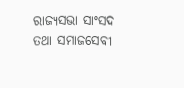ରାଜ୍ୟସଭା ସାଂସଦ ତଥା ସମାଜସେବୀ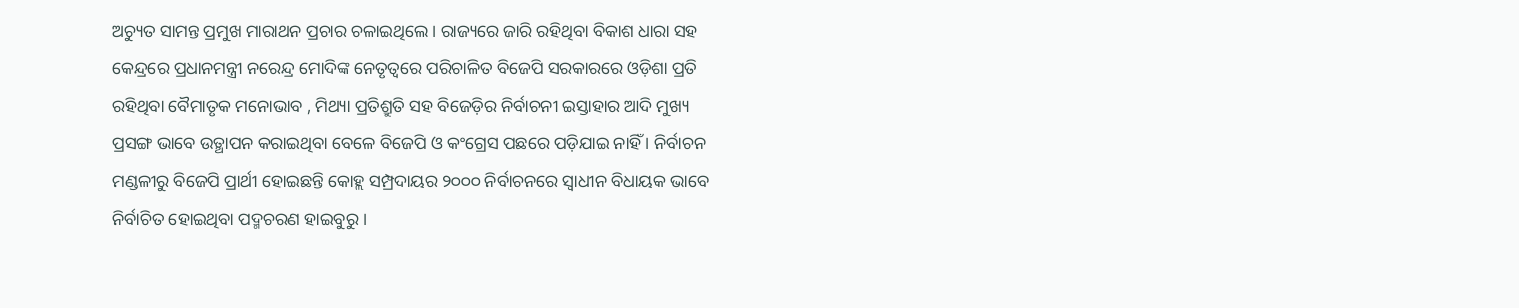ଅଚ୍ୟୁତ ସାମନ୍ତ ପ୍ରମୁଖ ମାରାଥନ ପ୍ରଚାର ଚଳାଇଥିଲେ । ରାଜ୍ୟରେ ଜାରି ରହିଥିବା ବିକାଶ ଧାରା ସହ କେନ୍ଦ୍ରରେ ପ୍ରଧାନମନ୍ତ୍ରୀ ନରେନ୍ଦ୍ର ମୋଦିଙ୍କ ନେତୃତ୍ୱରେ ପରିଚାଳିତ ବିଜେପି ସରକାରରେ ଓଡ଼ିଶା ପ୍ରତି ରହିଥିବା ବୈମାତୃକ ମନୋଭାବ , ମିଥ୍ୟା ପ୍ରତିଶ୍ରୁତି ସହ ବିଜେଡ଼ିର ନିର୍ବାଚନୀ ଇସ୍ତାହାର ଆଦି ମୁଖ୍ୟ ପ୍ରସଙ୍ଗ ଭାବେ ଉତ୍ଥାପନ କରାଇଥିବା ବେଳେ ବିଜେପି ଓ କଂଗ୍ରେସ ପଛରେ ପଡ଼ିଯାଇ ନାହିଁ । ନିର୍ବାଚନ ମଣ୍ଡଳୀରୁ ବିଜେପି ପ୍ରାର୍ଥୀ ହୋଇଛନ୍ତି କୋହ୍ଲ ସମ୍ପ୍ରଦାୟର ୨୦୦୦ ନିର୍ବାଚନରେ ସ୍ୱାଧୀନ ବିଧାୟକ ଭାବେ ନିର୍ବାଚିତ ହୋଇଥିବା ପଦ୍ମଚରଣ ହାଇବୁରୁ ।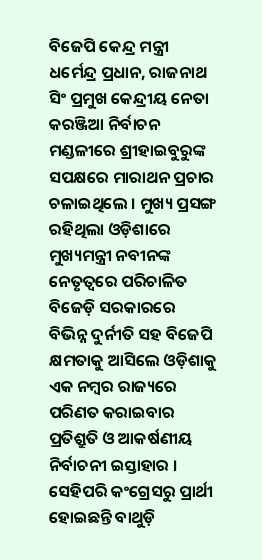ବିଜେପି କେନ୍ଦ୍ର ମନ୍ତ୍ରୀ ଧର୍ମେନ୍ଦ୍ର ପ୍ରଧାନ, ରାଜନାଥ ସିଂ ପ୍ରମୁଖ କେନ୍ଦ୍ରୀୟ ନେତା କରଞ୍ଜିଆ ନିର୍ବାଚନ ମଣ୍ଡଳୀରେ ଶ୍ରୀହାଇବୁରୁଙ୍କ ସପକ୍ଷରେ ମାରାଥନ ପ୍ରଚାର ଚଳାଇଥିଲେ । ମୁଖ୍ୟ ପ୍ରସଙ୍ଗ ରହିଥିଲା ଓଡ଼ିଶାରେ ମୁଖ୍ୟମନ୍ତ୍ରୀ ନବୀନଙ୍କ ନେତୃତ୍ୱରେ ପରିଚାଳିତ ବିଜେଡ଼ି ସରକାରରେ ବିଭିନ୍ନ ଦୁର୍ନୀତି ସହ ବିଜେପି କ୍ଷମତାକୁ ଆସିଲେ ଓଡ଼ିଶାକୁ ଏକ ନମ୍ବର ରାଜ୍ୟରେ ପରିଣତ କରାଇବାର ପ୍ରତିଶ୍ରୁତି ଓ ଆକର୍ଷଣୀୟ ନିର୍ବାଚନୀ ଇସ୍ତାହାର । ସେହିପରି କଂଗ୍ରେସରୁ ପ୍ରାର୍ଥୀ ହୋଇଛନ୍ତି ବାଥୁଡ଼ି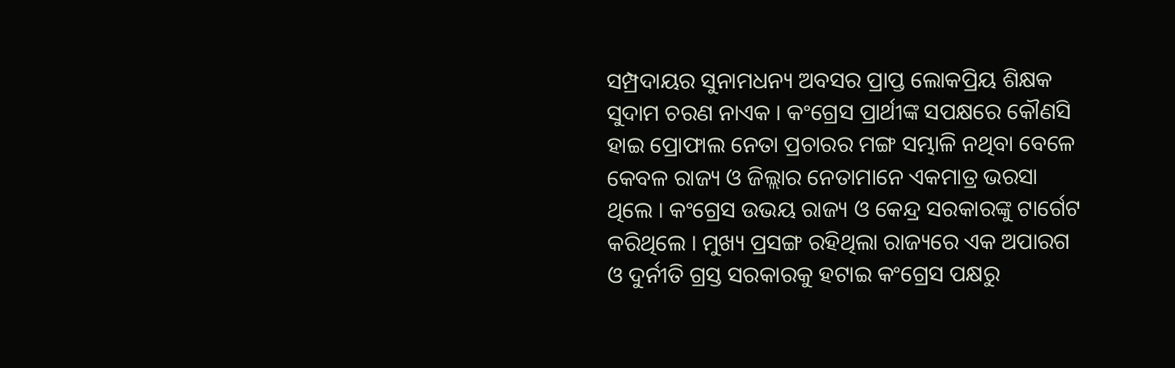ସମ୍ପ୍ରଦାୟର ସୁନାମଧନ୍ୟ ଅବସର ପ୍ରାପ୍ତ ଲୋକପ୍ରିୟ ଶିକ୍ଷକ ସୁଦାମ ଚରଣ ନାଏକ । କଂଗ୍ରେସ ପ୍ରାର୍ଥୀଙ୍କ ସପକ୍ଷରେ କୌଣସି ହାଇ ପ୍ରୋଫାଲ ନେତା ପ୍ରଚାରର ମଙ୍ଗ ସମ୍ଭାଳି ନଥିବା ବେଳେ କେବଳ ରାଜ୍ୟ ଓ ଜିଲ୍ଲାର ନେତାମାନେ ଏକମାତ୍ର ଭରସା ଥିଲେ । କଂଗ୍ରେସ ଉଭୟ ରାଜ୍ୟ ଓ କେନ୍ଦ୍ର ସରକାରଙ୍କୁ ଟାର୍ଗେଟ କରିଥିଲେ । ମୁଖ୍ୟ ପ୍ରସଙ୍ଗ ରହିଥିଲା ରାଜ୍ୟରେ ଏକ ଅପାରଗ ଓ ଦୁର୍ନୀତି ଗ୍ରସ୍ତ ସରକାରକୁ ହଟାଇ କଂଗ୍ରେସ ପକ୍ଷରୁ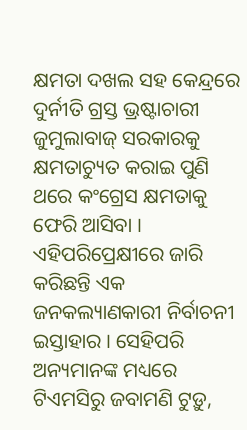କ୍ଷମତା ଦଖଲ ସହ କେନ୍ଦ୍ରରେ ଦୁର୍ନୀତି ଗ୍ରସ୍ତ ଭ୍ରଷ୍ଟାଚାରୀ ଜୁମୁଲାବାଜ୍ ସରକାରକୁ କ୍ଷମତାଚ୍ୟୁତ କରାଇ ପୁଣି ଥରେ କଂଗ୍ରେସ କ୍ଷମତାକୁ ଫେରି ଆସିବା । ଏହିପରିପ୍ରେକ୍ଷୀରେ ଜାରି କରିଛନ୍ତି ଏକ ଜନକଲ୍ୟାଣକାରୀ ନିର୍ବାଚନୀ ଇସ୍ତାହାର । ସେହିପରି ଅନ୍ୟମାନଙ୍କ ମଧ୍ୟରେ ଟିଏମସିରୁ ଜବାମଣି ଟୁଡ଼ୁ,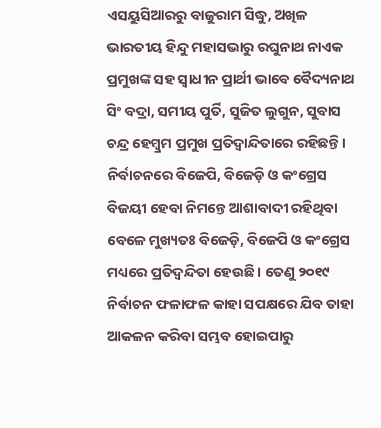ଏସୟୁସିଆରରୁ ବାଜୁରାମ ସିଦ୍ଧୁ, ଅଖିଳ ଭାରତୀୟ ହିନ୍ଦୁ ମହାସଭାରୁ ରଘୁନାଥ ନାଏକ ପ୍ରମୁଖଙ୍କ ସହ ସ୍ୱାଧୀନ ପ୍ରାର୍ଥୀ ଭାବେ ବୈଦ୍ୟନାଥ ସିଂ ବଦ୍ରା, ସମୀୟ ପୁର୍ତି, ସୁଜିତ ଲୁଗୁନ, ସୁବାସ ଚନ୍ଦ୍ର ହେମ୍ବ୍ରମ ପ୍ରମୁଖ ପ୍ରତିଦ୍ୱାନ୍ଦିତାରେ ରହିଛନ୍ତି ।
ନିର୍ବାଚନରେ ବିଜେପି, ବିଜେଡ଼ି ଓ କଂଗ୍ରେସ ବିଜୟୀ ହେବା ନିମନ୍ତେ ଆଶାବାଦୀ ରହିଥିବା ବେଳେ ମୁଖ୍ୟତଃ ବିଜେଡ଼ି, ବିଜେପି ଓ କଂଗ୍ରେସ ମଧ୍ୟରେ ପ୍ରତିଦ୍ୱନ୍ଦିତା ହେଉଛି । ତେଣୁ ୨୦୧୯ ନିର୍ବାଚନ ଫଳାଫଳ କାହା ସପକ୍ଷରେ ଯିବ ତାହା ଆକଳନ କରିବା ସମ୍ଭବ ହୋଇପାରୁ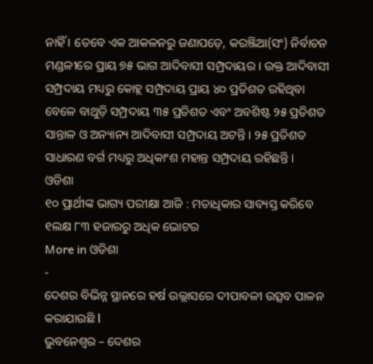ନାହିଁ । ତେବେ ଏକ ଆକଳନରୁ ଜଣାପଡ଼େ, କରଞ୍ଜିଆ(ସଂ) ନିର୍ବାଚନ ମଣ୍ଡଳୀରେ ପ୍ରାୟ ୭୫ ଭାଗ ଆଦିବାସୀ ସମ୍ପ୍ରଦାୟର । ଉକ୍ତ ଆଦିବାସୀ ସମ୍ପ୍ରଦାୟ ମଧ୍ୟରୁ କୋହ୍ଲ ସମ୍ପ୍ରଦାୟ ପ୍ରାୟ ୪୦ ପ୍ରତିଶତ ରହିଥିବା ବେଳେ ବାଥୁଡ଼ି ସମ୍ପ୍ରଦାୟ ୩୫ ପ୍ରତିଶତ ଏବଂ ଅବଶିଷ୍ଟ ୨୫ ପ୍ରତିଶତ ସାନ୍ତାଳ ଓ ଅନ୍ୟାନ୍ୟ ଆଦିବାସୀ ସମ୍ପ୍ରଦାୟ ଅଟନ୍ତି । ୨୫ ପ୍ରତିଶତ ସାଧାରଣ ବର୍ଗ ମଧ୍ୟରୁ ଅଧିକାଂଶ ମହାନ୍ତ ସମ୍ପ୍ରଦାୟ ରହିଛନ୍ତି ।
ଓଡିଶା
୧୦ ପ୍ରାର୍ଥୀଙ୍କ ଭାଗ୍ୟ ପରୀକ୍ଷା ଆଜି : ମତାଧିକାର ସାବ୍ୟସ୍ତ କରିବେ ୧ଲକ୍ଷ ୮୩ ହଜାରରୁ ଅଧିକ ଭୋଟର
More in ଓଡିଶା
-
ଦେଶର ବିଭିନ୍ନ ସ୍ଥାନରେ ହର୍ଷ ଉଲ୍ଲାସରେ ଦୀପାବଳୀ ଉତ୍ସବ ପାଳନ କରାଯାଉଛି ا
ଭୁବନେଶ୍ୱର – ଦେଶର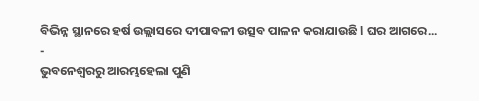ବିଭିନ୍ନ ସ୍ଥାନରେ ହର୍ଷ ଉଲ୍ଲାସରେ ଦୀପାବଳୀ ଉତ୍ସବ ପାଳନ କରାଯାଉଛି ا ଘର ଆଗରେ...
-
ଭୁବନେଶ୍ୱରରୁ ଆରମ୍ଭହେଲା ପୁଣି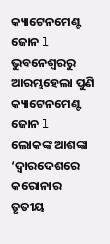କ୍ୟାଟେନମେଣ୍ଟ ଜୋନ l
ଭୁବନେଶ୍ୱରରୁ ଆରମ୍ଭହେଲା ପୁଣି କ୍ୟାଟେନମେଣ୍ଟ ଜୋନ l ଲୋକଙ୍କ ଆଶଙ୍କା ‘ଦ୍ୱାରଦେଶରେ କରୋନାର ତୃତୀୟ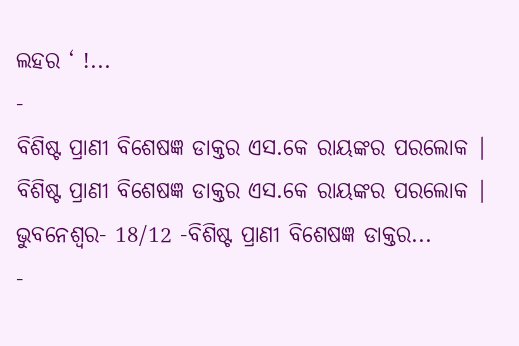ଲହର ‘ !...
-
ବିଶିଷ୍ଟ ପ୍ରାଣୀ ବିଶେଷଜ୍ଞ ଡାକ୍ତର ଏସ.କେ ରାୟଙ୍କର ପରଲୋକ |
ବିଶିଷ୍ଟ ପ୍ରାଣୀ ବିଶେଷଜ୍ଞ ଡାକ୍ତର ଏସ.କେ ରାୟଙ୍କର ପରଲୋକ | ଭୁବନେଶ୍ୱର- 18/12 -ବିଶିଷ୍ଟ ପ୍ରାଣୀ ବିଶେଷଜ୍ଞ ଡାକ୍ତର...
-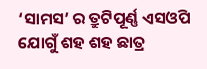‘ସାମସ’ ର ତ୍ରୁଟିପୂର୍ଣ୍ଣ ଏସଓପି ଯୋଗୁଁ ଶହ ଶହ ଛାତ୍ର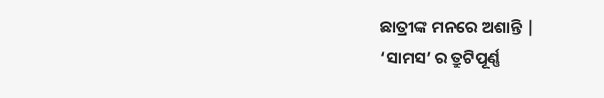ଛାତ୍ରୀଙ୍କ ମନରେ ଅଶାନ୍ତି |
‘ସାମସ’ ର ତ୍ରୁଟିପୂର୍ଣ୍ଣ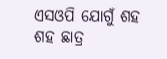ଏସଓପି ଯୋଗୁଁ ଶହ ଶହ ଛାତ୍ର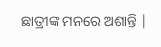ଛାତ୍ରୀଙ୍କ ମନରେ ଅଶାନ୍ତି |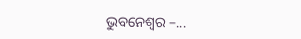ଭୁବନେଶ୍ୱର –...